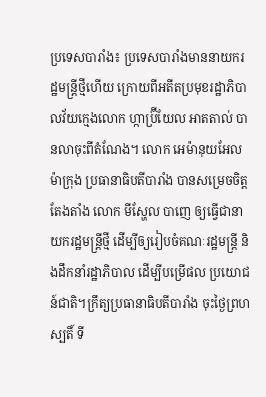ប្រទេសបារាំង៖ ប្រទេសបារាំងមាននាយករដ្ឋមន្ត្រីថ្មីហើយ ក្រោយពីអតីតប្រមុខរដ្ឋាភិបាលវ័យក្មេងលោក ហ្កាប្រ៊ីយែល អាតតាល់ បានលាចុះពីតំណែង។ លោក អេម៉ានុយអែល ម៉ាក្រុង ប្រធានាធិបតីបារាំង បានសម្រេចចិត្តតែងតាំង លោក មីស្ហែល បាញេ ឲ្យធ្វើជានាយករដ្ឋមន្ត្រីថ្មី ដើម្បីឲ្យរៀបចំគណៈរដ្ឋមន្ត្រី និងដឹកនាំរដ្ឋាភិបាល ដើម្បីបម្រើផល ប្រយោជន៍ជាតិ។ក្រឹត្យប្រធានាធិបតីបារាំង ចុះថ្ងៃព្រហស្បតិ៍ ទី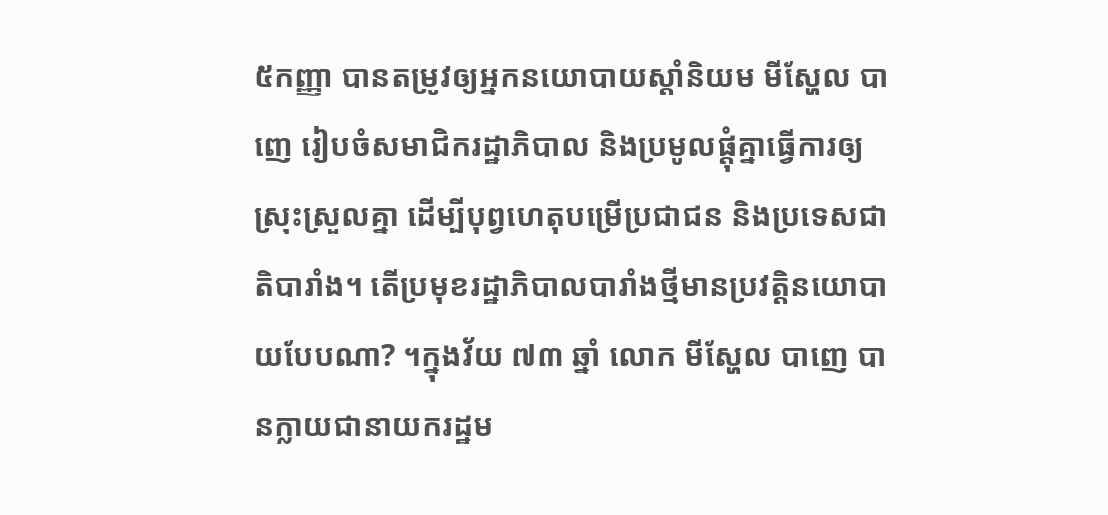៥កញ្ញា បានតម្រូវឲ្យអ្នកនយោបាយស្តាំនិយម មីស្ហែល បាញេ រៀបចំសមាជិករដ្ឋាភិបាល និងប្រមូលផ្តុំគ្នាធ្វើការឲ្យស្រុះស្រួលគ្នា ដើម្បីបុព្វហេតុបម្រើប្រជាជន និងប្រទេសជាតិបារាំង។ តើប្រមុខរដ្ឋាភិបាលបារាំងថ្មីមានប្រវត្តិនយោបាយបែបណា? ។ក្នុងវ័យ ៧៣ ឆ្នាំ លោក មីស្ហែល បាញេ បានក្លាយជានាយករដ្ឋម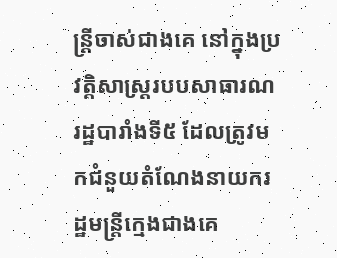ន្ត្រីចាស់ជាងគេ នៅក្នុងប្រវត្តិសាស្ត្ររបបសាធារណរដ្ឋបារាំងទី៥ ដែលត្រូវមកជំនួយតំណែងនាយករដ្ឋមន្ត្រីក្មេងជាងគេ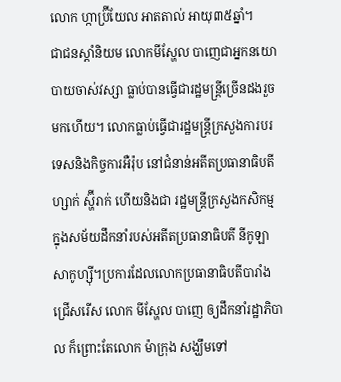លោក ហ្កាប្រ៊ីយែល អាតតាល់ អាយុ៣៥ឆ្នាំ។
ជាជនស្តាំនិយម លោកមីស្ហែល បាញេជាអ្នកនយោបាយចាស់វស្សា ធ្លាប់បានធ្វើជារដ្ឋមន្ត្រីច្រើនដងរួចមកហើយ។ លោកធ្លាប់ធ្វើជារដ្ឋមន្ត្រីក្រសួងការបរទេសនិងកិច្ចការអឺរ៉ុប នៅជំនាន់អតីតប្រធានាធិបតី ហ្សាក់ ស្ហ៊ីរាក់ ហើយនិងជា រដ្ឋមន្ត្រីក្រសួងកសិកម្ម ក្នុងសម័យដឹកនាំរបស់អតីតប្រធានាធិបតី នីកូឡា សាកូហ្ស៊ី។ប្រការដែលលោកប្រធានាធិបតីបារាំងជ្រើសរើស លោក មីស្ហែល បាញេ ឲ្យដឹកនាំរដ្ឋាភិបាល ក៏ព្រោះតែលោក ម៉ាក្រុង សង្ឃឹមទៅ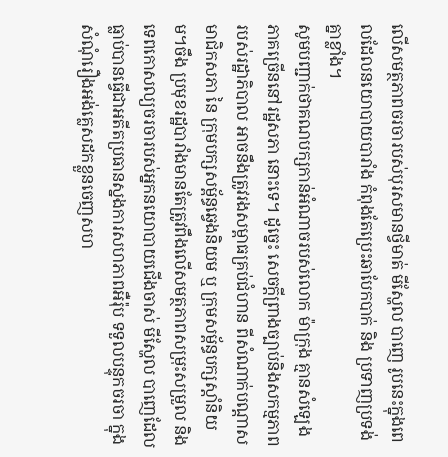លើសមត្ថភាពចរចារបស់បុរសមានថ្វីមាត់ មីស្ហែល បាញេ រូបនេះក្នុងពេលដែលនយោបាយបារាំង កំពុងតែប្រេះឆាបែកបាក់ និង ប្រទាញប្រទង់គ្នាខ្លាំង។
សូមបញ្ជាក់ថាគណបក្សកាន់អំណាចរបស់លោក ម៉ាក្រុង គ្មានសំឡេងភាគច្រើននៅរដ្ឋសភា នោះទេ។ ដូច្នេះ សេចក្តីព្រាងច្បាប់និងសកម្មភាពរបស់រដ្ឋាភិបាល អាចនឹងត្រូវរងសម្ពាធគ្រប់ជំហាន ពីសំណាក់បណ្តាសមាជិកសភា នៃ ក្រុមបក្សសម្ព័ន្ធឆ្វេងនិយម ឬ ក្រុមសម្ព័ន្ធបក្សស្តាំនិយម។ចឹង ប្រមុខរដ្ឋបារាំងមានតែត្រូវពឹងលើសមត្ថភាពសម្រុះសម្រួល និងទេពកោសល្យចរចារបស់អ្នកនយោបាយជើងចាស់ មីស្ហែល បាញេដែល ធ្លាប់បានធ្វើជាអតីតប្រធានស្នងការសហភាពអឺរ៉ុប ទទួលបន្ទុកចរចា ក្នុងសំណុំរឿងអង់គ្លេសដកខ្លួនចេញសហ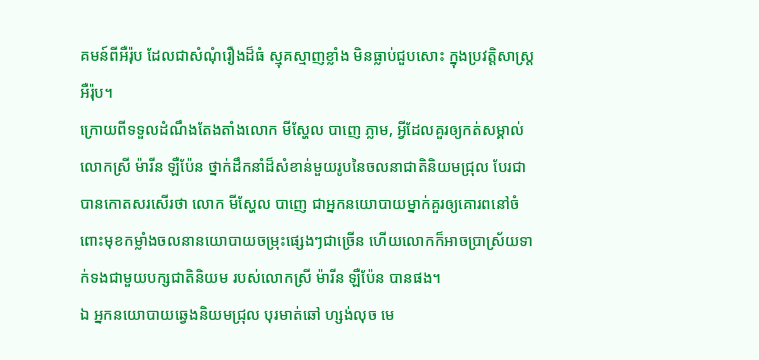គមន៍ពីអឺរ៉ុប ដែលជាសំណុំរឿងដ៏ធំ ស្មុគស្មាញខ្លាំង មិនធ្លាប់ជួបសោះ ក្នុងប្រវត្តិសាស្ត្រអឺរ៉ុប។
ក្រោយពីទទួលដំណឹងតែងតាំងលោក មីស្ហែល បាញេ ភ្លាម, អ្វីដែលគួរឲ្យកត់សម្គាល់ លោកស្រី ម៉ារីន ឡឺប៉ែន ថ្នាក់ដឹកនាំដ៏សំខាន់មួយរូបនៃចលនាជាតិនិយមជ្រុល បែរជាបានកោតសរសើរថា លោក មីស្ហែល បាញេ ជាអ្នកនយោបាយម្នាក់គួរឲ្យគោរពនៅចំពោះមុខកម្លាំងចលនានយោបាយចម្រុះផ្សេងៗជាច្រើន ហើយលោកក៏អាចប្រាស្រ័យទាក់ទងជាមួយបក្សជាតិនិយម របស់លោកស្រី ម៉ារីន ឡឺប៉ែន បានផង។
ឯ អ្នកនយោបាយឆ្វេងនិយមជ្រុល បុរមាត់ឆៅ ហ្សង់លុច មេ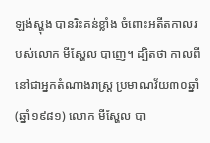ឡង់ស្ហុង បានរិះគន់ខ្លាំង ចំពោះអតីតកាលរបស់លោក មីស្ហែល បាញេ។ ដ្បិតថា កាលពីនៅជាអ្នកតំណាងរាស្ត្រ ប្រមាណវ័យ៣០ឆ្នាំ (ឆ្នាំ១៩៨១) លោក មីស្ហែល បា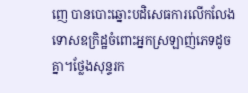ញេ បានបោះឆ្នោះបដិសេធការលើកលែងទោសឧក្រិដ្ឋចំពោះអ្នកស្រឡាញ់ភេទដូចគ្នា។ថ្លែងសុន្ទរក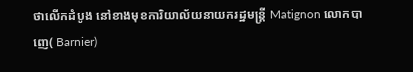ថាលើកដំបូង នៅខាងមុខការិយាល័យនាយករដ្ឋមន្ត្រី Matignon លោកបាញេ( Barnier)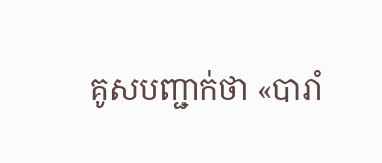គូសបញ្ជាក់ថា «បារាំ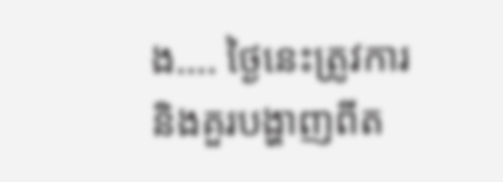ង…. ថ្ងៃនេះត្រូវការ និងគួរបង្ហាញពីត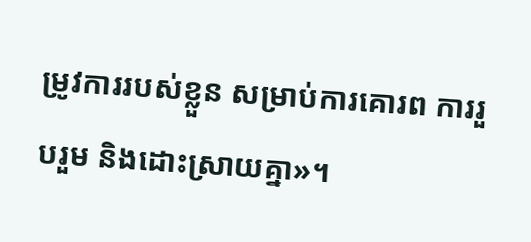ម្រូវការរបស់ខ្លួន សម្រាប់ការគោរព ការរួបរួម និងដោះស្រាយគ្នា»។